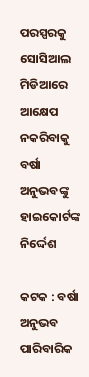ପରସ୍ପରକୁ ସୋସିଆଲ ମିଡିଆରେ ଆକ୍ଷେପ ନକରିବାକୁ ବର୍ଷା ଅନୁଭବଙ୍କୁ ହାଇକୋର୍ଟଙ୍କ ନିର୍ଦ୍ଦେଶ

କଟକ : ବର୍ଷା ଅନୁଭବ ପାରିବାରିକ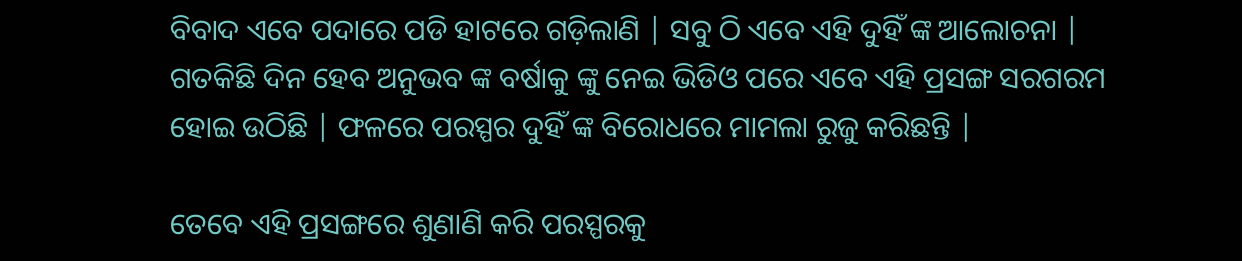ବିବାଦ ଏବେ ପଦାରେ ପଡି ହାଟରେ ଗଡ଼ିଲାଣି | ସବୁ ଠି ଏବେ ଏହି ଦୁହିଁ ଙ୍କ ଆଲୋଚନା | ଗତକିଛି ଦିନ ହେବ ଅନୁଭବ ଙ୍କ ବର୍ଷାକୁ ଙ୍କୁ ନେଇ ଭିଡିଓ ପରେ ଏବେ ଏହି ପ୍ରସଙ୍ଗ ସରଗରମ ହୋଇ ଉଠିଛି | ଫଳରେ ପରସ୍ପର ଦୁହିଁ ଙ୍କ ବିରୋଧରେ ମାମଲା ରୁଜୁ କରିଛନ୍ତି |

ତେବେ ଏହି ପ୍ରସଙ୍ଗରେ ଶୁଣାଣି କରି ପରସ୍ପରକୁ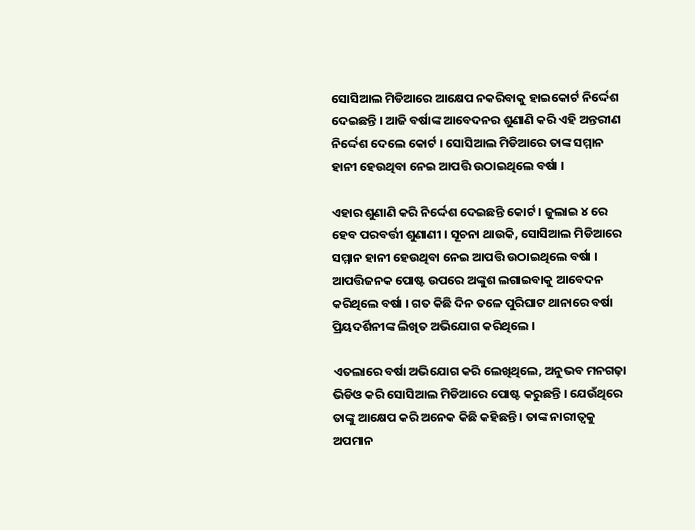ସୋସିଆଲ ମିଡିଆରେ ଆକ୍ଷେପ ନକରିବାକୁ ହାଇକୋର୍ଟ ନିର୍ଦ୍ଦେଶ ଦେଇଛନ୍ତି । ଆଜି ବର୍ଷାଙ୍କ ଆବେଦନର ଶୁଣାଣି କରି ଏହି ଅନ୍ତରୀଣ ନିର୍ଦ୍ଦେଶ ଦେଲେ କୋର୍ଟ । ସୋସିଆଲ ମିଡିଆରେ ତାଙ୍କ ସମ୍ମାନ ହାନୀ ହେଉଥିବା ନେଇ ଆପତ୍ତି ଉଠାଇଥିଲେ ବର୍ଷା ।

ଏହାର ଶୁଣାଣି କରି ନିର୍ଦ୍ଦେଶ ଦେଇଛନ୍ତି କୋର୍ଟ । ଜୁଲାଇ ୪ ରେ ହେବ ପରବର୍ତ୍ତୀ ଶୁଣାଣୀ । ସୂଚନା ଥାଉକି, ସୋସିଆଲ ମିଡିଆରେ ସମ୍ମାନ ହାନୀ ହେଉଥିବା ନେଇ ଆପତ୍ତି ଉଠାଇଥିଲେ ବର୍ଷା । ଆପତ୍ତିଜନକ ପୋଷ୍ଟ ଉପରେ ଅଙ୍କୁଶ ଲଗାଇବାକୁ ଆବେଦନ କରିଥିଲେ ବର୍ଷା । ଗତ କିଛି ଦିନ ତଳେ ପୁରିଘାଟ ଥାନାରେ ବର୍ଷା ପ୍ରିୟଦର୍ଶିନୀଙ୍କ ଲିଖିତ ଅଭିଯୋଗ କରିଥିଲେ ।

ଏତଲାରେ ବର୍ଷା ଅଭିଯୋଗ କରି ଲେଖିଥିଲେ, ଅନୁଭବ ମନଗଢ଼ା ଭିଡିଓ କରି ସୋସିଆଲ ମିଡିଆରେ ପୋଷ୍ଟ କରୁଛନ୍ତି । ଯେଉଁଥିରେ ତାଙ୍କୁ ଆକ୍ଷେପ କରି ଅନେକ କିଛି କହିଛନ୍ତି । ତାଙ୍କ ନାରୀତ୍ୱକୁ ଅପମାନ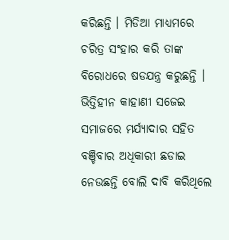କରିଛନ୍ତି । ମିଡିଆ ମାଧ୍ୟମରେ ଚରିତ୍ର ସଂହାର କରି ତାଙ୍କ ବିରୋଧରେ ଷଡଯନ୍ତ୍ର କରୁଛନ୍ତି । ଭିତ୍ତିହୀନ କାହାଣୀ ସଜେଇ ସମାଜରେ ମର୍ଯ୍ୟାଦାର ସହିତ ବଞ୍ଚିବାର ଅଧିକାରୀ ଛଡାଇ ନେଉଛନ୍ତି ବୋଲି ଦାବି କରିଥିଲେ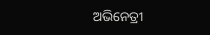ଅଭିନେତ୍ରୀ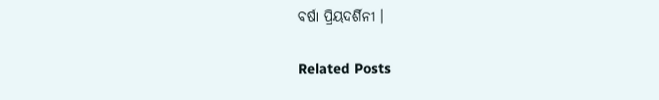ବର୍ଷା ପ୍ରିୟଦର୍ଶିନୀ ।

Related Posts